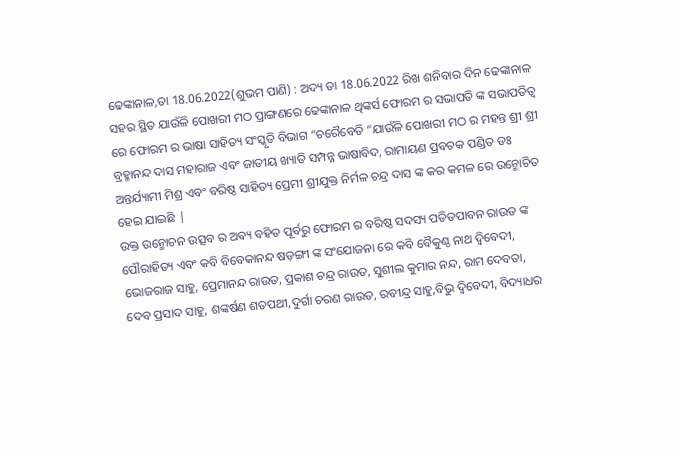ଢେଙ୍କାନାଳ,ତା 18.06.2022(ଶୁଭମ ପାଣି) : ଅଦ୍ୟ ତା 18.06.2022 ରିଖ ଶନିବାର ଦିନ ଢେଙ୍କାନାଳ ସହର ସ୍ଥିତ ଯାଉଁଳି ପୋଖରୀ ମଠ ପ୍ରାଙ୍ଗଣରେ ଢେଙ୍କାନାଳ ଥିଙ୍କର୍ସ ଫୋରମ ର ସଭାପତି ଙ୍କ ସଭାପତିତ୍ୱ ରେ ଫୋରମ ର ଭାଷା ସାହିତ୍ୟ ସଂସ୍କୃତି ବିଭାଗ “ଚରୈବେତି “ଯାଉଁଳି ପୋଖରୀ ମଠ ର ମହନ୍ତ ଶ୍ରୀ ଶ୍ରୀ ବ୍ରହ୍ମାନନ୍ଦ ଦାସ ମହାରାଜ ଏବଂ ଜାତୀୟ ଖ୍ୟାତି ସମ୍ପନ୍ନ ଭାଷାବିଦ, ରାମାୟଣ ପ୍ରବଚକ ପଣ୍ଡିତ ଡଃ ଅନ୍ତର୍ଯ୍ୟାମୀ ମିଶ୍ର ଏବଂ ବରିଷ୍ଠ ସାହିତ୍ୟ ପ୍ରେମୀ ଶ୍ରୀଯୁକ୍ତ ନିର୍ମଳ ଚନ୍ଦ୍ର ଦାସ ଙ୍କ କର କମଳ ରେ ଉନ୍ମୋଚିତ ହେଇ ଯାଇଛି |
ଉକ୍ତ ଉନ୍ମୋଚନ ଉତ୍ସବ ର ଅଵ୍ୟ ବହିତ ପୂର୍ବରୁ ଫୋରମ ର ବରିଷ୍ଠ ସଦସ୍ୟ ପତିତପାବନ ରାଉତ ଙ୍କ ପୌରାହିତ୍ୟ ଏବଂ କବି ବିବେକାନନ୍ଦ ଷଡ଼ଙ୍ଗୀ ଙ୍କ ସଂଯୋଜନା ରେ କବି ବୈକୁଣ୍ଠ ନାଥ ଦ୍ବିବେଦୀ, ଭୋଜରାଜ ସାହୁ, ପ୍ରେମାନନ୍ଦ ରାଉତ, ପ୍ରକାଶ ଚନ୍ଦ୍ର ରାଉତ, ସୁଶୀଲ କୁମାର ନନ୍ଦ, ରାମ ଦେବତା, ଦେବ ପ୍ରସାଦ ସାହୁ, ଶଙ୍କର୍ଷଣ ଶତପଥୀ,ଦୁର୍ଗା ଚରଣ ରାଉତ, ରବୀନ୍ଦ୍ର ସାହୁ,ବିଭୁ ଦ୍ବିବେଦୀ, ବିଦ୍ୟାଧର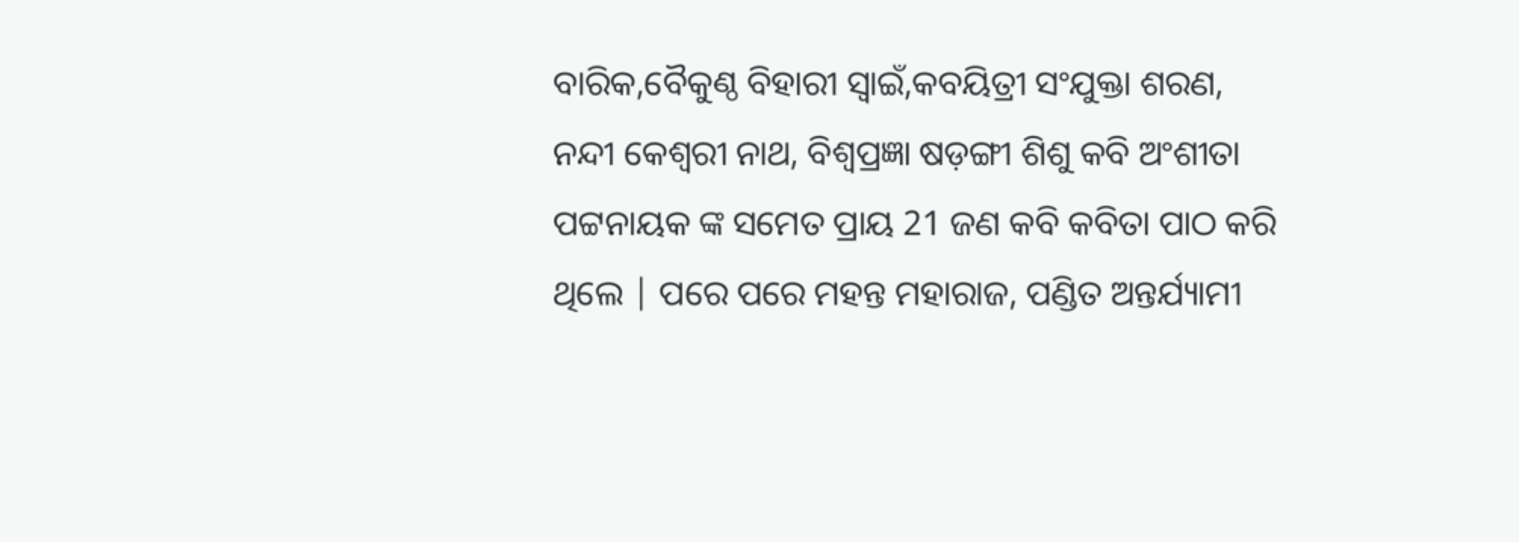ବାରିକ,ବୈକୁଣ୍ଠ ବିହାରୀ ସ୍ୱାଇଁ,କବୟିତ୍ରୀ ସଂଯୁକ୍ତା ଶରଣ, ନନ୍ଦୀ କେଶ୍ବରୀ ନାଥ, ବିଶ୍ଵପ୍ରଜ୍ଞା ଷଡ଼ଙ୍ଗୀ ଶିଶୁ କବି ଅଂଶୀତା ପଟ୍ଟନାୟକ ଙ୍କ ସମେତ ପ୍ରାୟ 21 ଜଣ କବି କବିତା ପାଠ କରି ଥିଲେ | ପରେ ପରେ ମହନ୍ତ ମହାରାଜ, ପଣ୍ଡିତ ଅନ୍ତର୍ଯ୍ୟାମୀ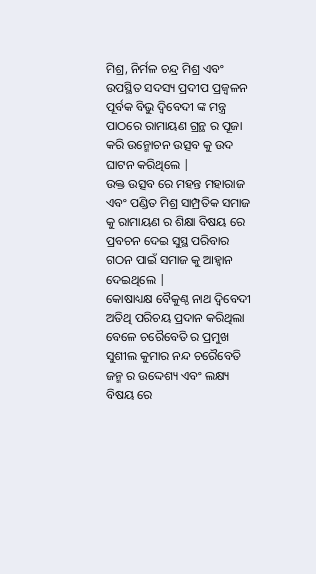ମିଶ୍ର, ନିର୍ମଳ ଚନ୍ଦ୍ର ମିଶ୍ର ଏବଂ ଉପସ୍ଥିତ ସଦସ୍ୟ ପ୍ରଦୀପ ପ୍ରଜ୍ବଳନ ପୂର୍ବକ ବିଭୁ ଦ୍ବିବେଦୀ ଙ୍କ ମନ୍ତ୍ର ପାଠରେ ରାମାୟଣ ଗ୍ରନ୍ଥ ର ପୂଜା କରି ଉନ୍ମୋଚନ ଉତ୍ସବ କୁ ଉଦ ଘାଟନ କରିଥିଲେ |
ଉକ୍ତ ଉତ୍ସବ ରେ ମହନ୍ତ ମହାରାଜ ଏବଂ ପଣ୍ଡିତ ମିଶ୍ର ସାମ୍ପ୍ରତିକ ସମାଜ କୁ ରାମାୟଣ ର ଶିକ୍ଷା ବିଷୟ ରେ ପ୍ରବଚନ ଦେଇ ସୁସ୍ଥ ପରିବାର ଗଠନ ପାଇଁ ସମାଜ କୁ ଆହ୍ୱାନ ଦେଇଥିଲେ |
କୋଷାଧ୍ୟକ୍ଷ ବୈକୁଣ୍ଠ ନାଥ ଦ୍ବିବେଦୀ ଅତିଥି ପରିଚୟ ପ୍ରଦାନ କରିଥିଲା ବେଳେ ଚରୈବେତି ର ପ୍ରମୁଖ ସୁଶୀଲ କୁମାର ନନ୍ଦ ଚରୈବେତି ଜନ୍ମ ର ଉଦ୍ଦେଶ୍ୟ ଏବଂ ଲକ୍ଷ୍ୟ ବିଷୟ ରେ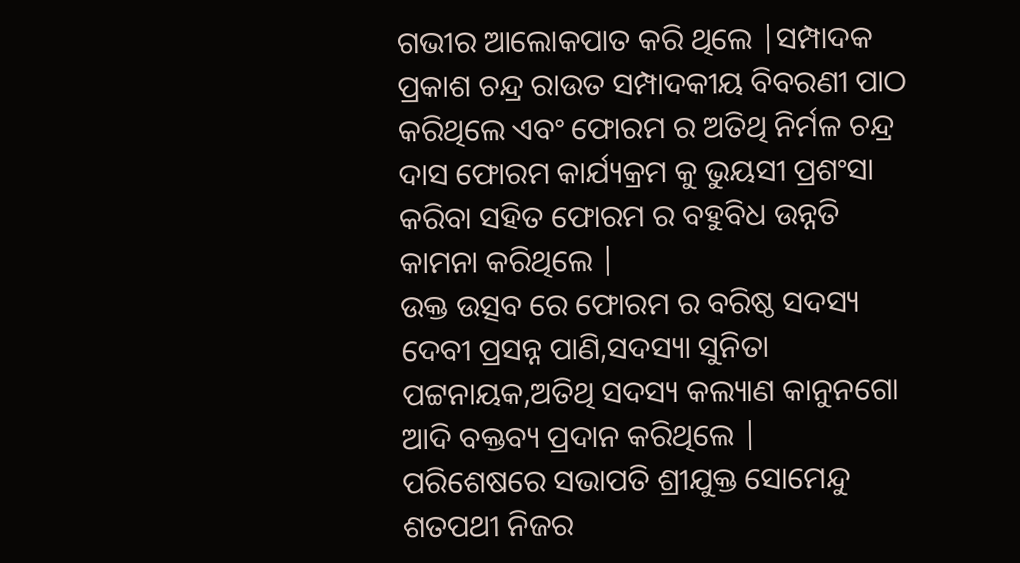ଗଭୀର ଆଲୋକପାତ କରି ଥିଲେ |ସମ୍ପାଦକ ପ୍ରକାଶ ଚନ୍ଦ୍ର ରାଉତ ସମ୍ପାଦକୀୟ ବିବରଣୀ ପାଠ କରିଥିଲେ ଏବଂ ଫୋରମ ର ଅତିଥି ନିର୍ମଳ ଚନ୍ଦ୍ର ଦାସ ଫୋରମ କାର୍ଯ୍ୟକ୍ରମ କୁ ଭୁୟସୀ ପ୍ରଶଂସା କରିବା ସହିତ ଫୋରମ ର ବହୁବିଧ ଉନ୍ନତି କାମନା କରିଥିଲେ |
ଉକ୍ତ ଉତ୍ସବ ରେ ଫୋରମ ର ବରିଷ୍ଠ ସଦସ୍ୟ ଦେବୀ ପ୍ରସନ୍ନ ପାଣି,ସଦସ୍ୟା ସୁନିତା ପଟ୍ଟନାୟକ,ଅତିଥି ସଦସ୍ୟ କଲ୍ୟାଣ କାନୁନଗୋ ଆଦି ବକ୍ତବ୍ୟ ପ୍ରଦାନ କରିଥିଲେ |
ପରିଶେଷରେ ସଭାପତି ଶ୍ରୀଯୁକ୍ତ ସୋମେନ୍ଦୁ ଶତପଥୀ ନିଜର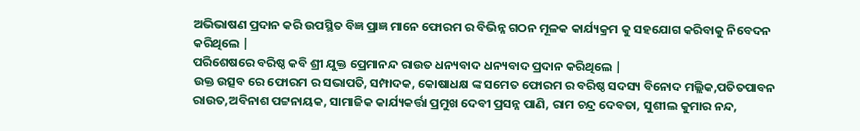ଅଭିଭାଷଣ ପ୍ରଦାନ କରି ଉପସ୍ଥିତ ବିଜ୍ଞ ପ୍ରାଜ୍ଞ ମାନେ ଫୋରମ ର ବିଭିନ୍ନ ଗଠନ ମୂଳକ କାର୍ଯ୍ୟକ୍ରମ କୁ ସହଯୋଗ କରିବାକୁ ନିବେଦନ କରିଥିଲେ |
ପରିଶେଷରେ ବରିଷ୍ଠ କବି ଶ୍ରୀ ଯୁକ୍ତ ପ୍ରେମାନନ୍ଦ ରାଉତ ଧନ୍ୟବାଦ ଧନ୍ୟବାଦ ପ୍ରଦାନ କରିଥିଲେ |
ଉକ୍ତ ଉତ୍ସବ ରେ ଫୋରମ ର ସଭାପତି, ସମ୍ପାଦକ, କୋଷାଧକ୍ଷ ଙ୍କ ସମେତ ଫୋରମ ର ବରିଷ୍ଠ ସଦସ୍ୟ ବିନୋଦ ମଲ୍ଲିକ,ପତିତପାବନ ରାଉତ,ଅବିନାଶ ପଟ୍ଟନାୟକ, ସାମାଜିକ କାର୍ଯ୍ୟକର୍ତ୍ତା ପ୍ରମୁଖ ଦେବୀ ପ୍ରସନ୍ନ ପାଣି, ରାମ ଚନ୍ଦ୍ର ଦେବତା, ସୁଶୀଲ କୁମାର ନନ୍ଦ,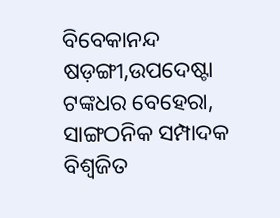ବିବେକାନନ୍ଦ ଷଡ଼ଙ୍ଗୀ,ଉପଦେଷ୍ଟା ଟଙ୍କଧର ବେହେରା, ସାଙ୍ଗଠନିକ ସମ୍ପାଦକ ବିଶ୍ୱଜିତ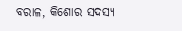ବରାଳ, କିଶୋର ସଦସ୍ୟ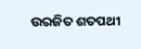ଉରଜିତ ଶତପଥୀ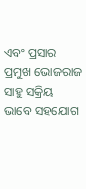ଏବଂ ପ୍ରସାର ପ୍ରମୁଖ ଭୋଜରାଜ ସାହୁ ସକ୍ରିୟ ଭାବେ ସହଯୋଗ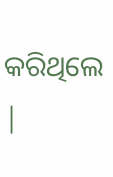କରିଥିଲେ |